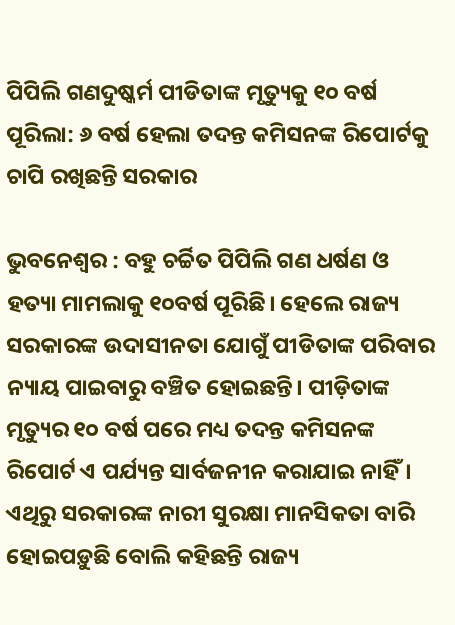ପିପିଲି ଗଣଦୁଷ୍କର୍ମ ପୀଡିତାଙ୍କ ମୃତ୍ୟୁକୁ ୧୦ ବର୍ଷ ପୂରିଲା: ୬ ବର୍ଷ ହେଲା ତଦନ୍ତ କମିସନଙ୍କ ରିପୋର୍ଟକୁ ଚାପି ରଖିଛନ୍ତି ସରକାର

ଭୁବନେଶ୍ବର : ବହୁ ଚର୍ଚ୍ଚିତ ପିପିଲି ଗଣ ଧର୍ଷଣ ଓ ହତ୍ୟା ମାମଲାକୁ ୧୦ବର୍ଷ ପୂରିଛି। ହେଲେ ରାଜ୍ୟ ସରକାରଙ୍କ ଉଦାସୀନତା ଯୋଗୁଁ ପୀଡିତାଙ୍କ ପରିବାର ନ୍ୟାୟ ପାଇବାରୁ ବଞ୍ଚିତ ହୋଇଛନ୍ତି। ପୀଡ଼ିତାଙ୍କ ମୃତ୍ୟୁର ୧୦ ବର୍ଷ ପରେ ମଧ୍ୟ ତଦନ୍ତ କମିସନଙ୍କ ରିପୋର୍ଟ ଏ ପର୍ଯ୍ୟନ୍ତ ସାର୍ବଜନୀନ କରାଯାଇ ନାହିଁ। ଏଥିରୁ ସରକାରଙ୍କ ନାରୀ ସୁରକ୍ଷା ମାନସିକତା ବାରି ହୋଇପଡ଼ୁଛି ବୋଲି କହିଛନ୍ତି ରାଜ୍ୟ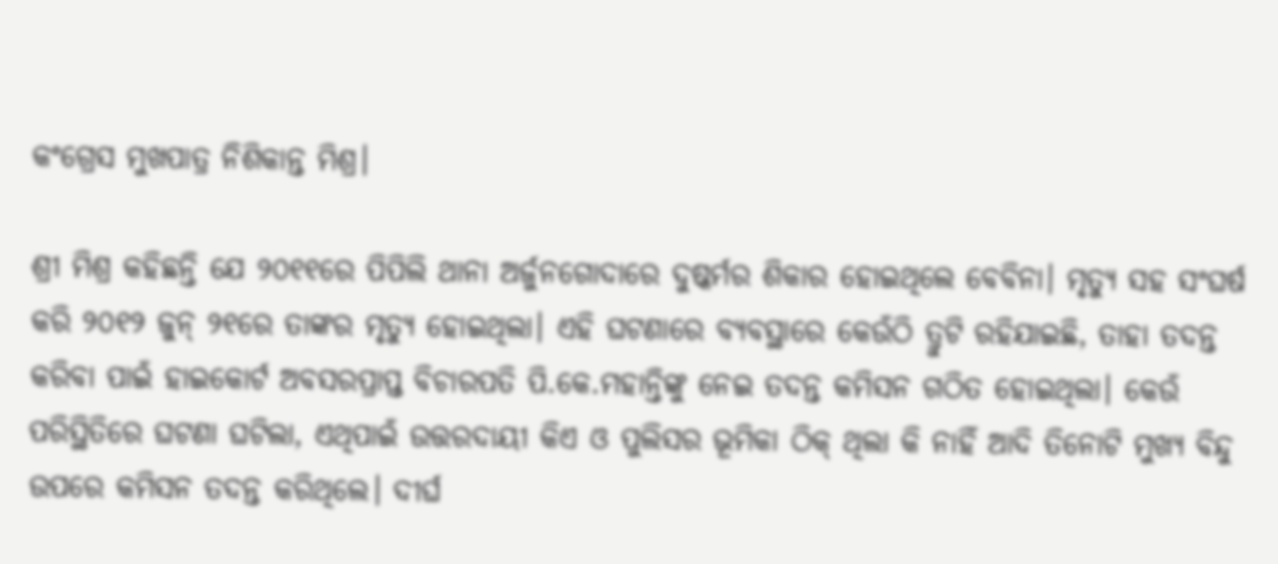କଂଗ୍ରେସ ମୁଖପାତ୍ର ନିଶିକାନ୍ତ ମିଶ୍ର।

ଶ୍ରୀ ମିଶ୍ର କହିଛନ୍ତି ଯେ ୨୦୧୧ରେ ପିପିଲି ଥାନା ଅର୍ଜୁନଗୋଦାରେ ଦୁଷ୍କର୍ମର ଶିକାର ହୋଇଥିଲେ ବେବିନା। ମୃତ୍ୟୁ ସହ ସଂଘର୍ଷ କରି ୨୦୧୨ ଜୁନ୍ ୨୧ରେ ତାଙ୍କର ମୃତ୍ୟୁ ହୋଇଥିଲା। ଏହି ଘଟଣାରେ ବ୍ୟବସ୍ଥାରେ କେଉଁଠି ତ୍ରୁଟି ରହିଯାଇଛି, ତାହା ତଦନ୍ତ କରିବା ପାଇଁ ହାଇକୋର୍ଟ ଅବସରପ୍ରାପ୍ତ ବିଚାରପତି ପି.କେ.ମହାନ୍ତିଙ୍କୁ ନେଇ ତଦନ୍ତ କମିସନ ଗଠିତ ହୋଇଥିଲା। କେଉଁ ପରିସ୍ଥିତିରେ ଘଟଣା ଘଟିଲା, ଏଥିପାଇଁ ଉତ୍ତରଦାୟୀ କିଏ ଓ ପୁଲିସର ଭୂମିକା ଠିକ୍ ଥିଲା କି ନାହିଁ ଆଦି ତିନୋଟି ମୁଖ୍ୟ ବିନ୍ଦୁ ଉପରେ କମିସନ ତଦନ୍ତ କରିଥିଲେ। ଦୀର୍ଘ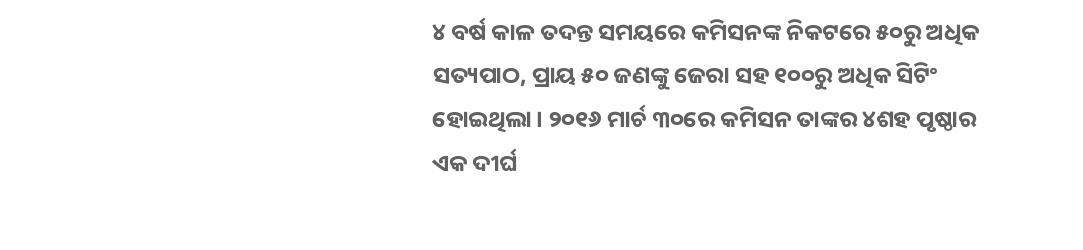୪ ବର୍ଷ କାଳ ତଦନ୍ତ ସମୟରେ କମିସନଙ୍କ ନିକଟରେ ୫୦ରୁ ଅଧିକ ସତ୍ୟପାଠ, ପ୍ରାୟ ୫୦ ଜଣଙ୍କୁ ଜେରା ସହ ୧୦୦ରୁ ଅଧିକ ସିଟିଂ ହୋଇଥିଲା। ୨୦୧୬ ମାର୍ଚ ୩୦ରେ କମିସନ ତାଙ୍କର ୪ଶହ ପୃଷ୍ଠାର ଏକ ଦୀର୍ଘ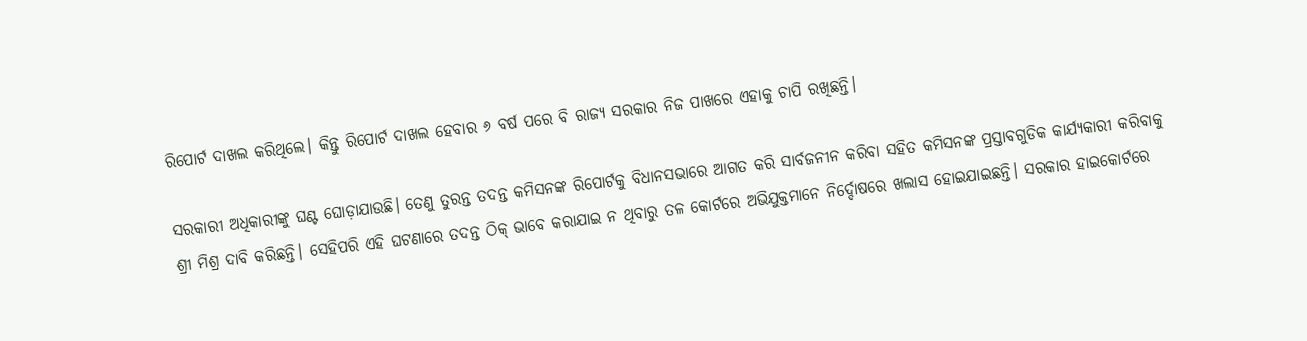ରିପୋର୍ଟ ଦାଖଲ କରିଥିଲେ। କିନ୍ତୁ ରିପୋର୍ଟ ଦାଖଲ ହେବାର ୬ ବର୍ଷ ପରେ ବି ରାଜ୍ୟ ସରକାର ନିଜ ପାଖରେ ଏହାକୁ ଚାପି ରଖିଛନ୍ତି।

ସରକାରୀ ଅଧିକାରୀଙ୍କୁ ଘଣ୍ଟ ଘୋଡ଼ାଯାଉଛି। ତେଣୁ ତୁରନ୍ତ ତଦନ୍ତ କମିସନଙ୍କ ରିପୋର୍ଟକୁ ବିଧାନସଭାରେ ଆଗତ କରି ସାର୍ବଜନୀନ କରିବା ସହିତ କମିସନଙ୍କ ପ୍ରସ୍ତାବଗୁଡିକ କାର୍ଯ୍ୟକାରୀ କରିବାକୁ ଶ୍ରୀ ମିଶ୍ର ଦାବି କରିଛନ୍ତି। ସେହିପରି ଏହି ଘଟଣାରେ ତଦନ୍ତ ଠିକ୍ ଭାବେ କରାଯାଇ ନ ଥିବାରୁ ତଳ କୋର୍ଟରେ ଅଭିଯୁକ୍ତମାନେ ନିର୍ଦ୍ଦୋଷରେ ଖଲାସ ହୋଇଯାଇଛନ୍ତି। ସରକାର ହାଇକୋର୍ଟରେ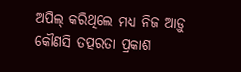ଅପିଲ୍ କରିଥିଲେ ମଧ୍ୟ ନିଜ ଆଡ଼ୁ କୌଣସି ତତ୍ପରତା ପ୍ରକାଶ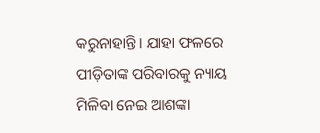କରୁନାହାନ୍ତି। ଯାହା ଫଳରେ ପୀଡ଼ିତାଙ୍କ ପରିବାରକୁ ନ୍ୟାୟ ମିଳିବା ନେଇ ଆଶଙ୍କା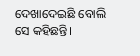ଦେଖାଦେଇଛି ବୋଲି ସେ କହିଛନ୍ତି।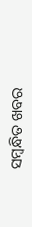ସମ୍ବନ୍ଧିତ ଖବର